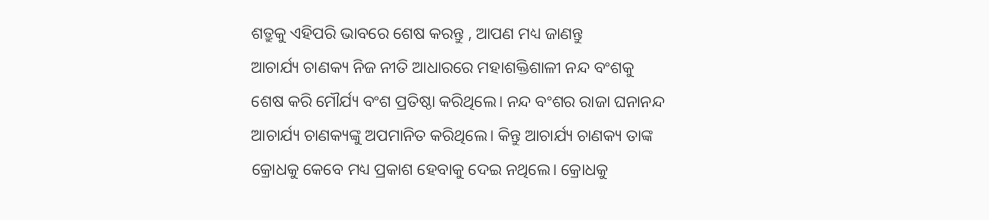ଶତ୍ରୁକୁ ଏହିପରି ଭାବରେ ଶେଷ କରନ୍ତୁ , ଆପଣ ମଧ୍ୟ ଜାଣନ୍ତୁ
ଆଚାର୍ଯ୍ୟ ଚାଣକ୍ୟ ନିଜ ନୀତି ଆଧାରରେ ମହାଶକ୍ତିଶାଳୀ ନନ୍ଦ ବଂଶକୁ ଶେଷ କରି ମୌର୍ଯ୍ୟ ବଂଶ ପ୍ରତିଷ୍ଠା କରିଥିଲେ। ନନ୍ଦ ବଂଶର ରାଜା ଘନାନନ୍ଦ ଆଚାର୍ଯ୍ୟ ଚାଣକ୍ୟଙ୍କୁ ଅପମାନିତ କରିଥିଲେ। କିନ୍ତୁ ଆଚାର୍ଯ୍ୟ ଚାଣକ୍ୟ ତାଙ୍କ କ୍ରୋଧକୁ କେବେ ମଧ୍ୟ ପ୍ରକାଶ ହେବାକୁ ଦେଇ ନଥିଲେ। କ୍ରୋଧକୁ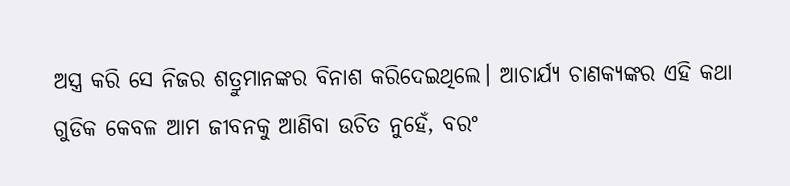ଅସ୍ତ୍ର କରି ସେ ନିଜର ଶତ୍ରୁମାନଙ୍କର ବିନାଶ କରିଦେଇଥିଲେ। ଆଚାର୍ଯ୍ୟ ଚାଣକ୍ୟଙ୍କର ଏହି କଥା ଗୁଡିକ କେବଳ ଆମ ଜୀବନକୁ ଆଣିବା ଉଚିତ ନୁହେଁ, ବରଂ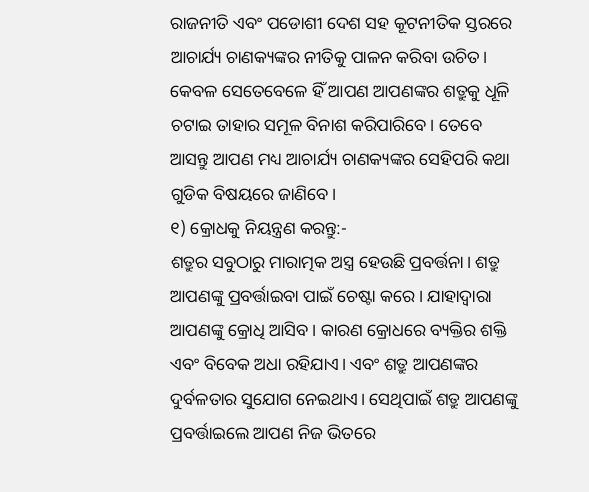ରାଜନୀତି ଏବଂ ପଡୋଶୀ ଦେଶ ସହ କୂଟନୀତିକ ସ୍ତରରେ ଆଚାର୍ଯ୍ୟ ଚାଣକ୍ୟଙ୍କର ନୀତିକୁ ପାଳନ କରିବା ଉଚିତ। କେବଳ ସେତେବେଳେ ହିଁ ଆପଣ ଆପଣଙ୍କର ଶତ୍ରୁକୁ ଧୂଳି ଚଟାଇ ତାହାର ସମୂଳ ବିନାଶ କରିପାରିବେ। ତେବେ ଆସନ୍ତୁ ଆପଣ ମଧ୍ୟ ଆଚାର୍ଯ୍ୟ ଚାଣକ୍ୟଙ୍କର ସେହିପରି କଥା ଗୁଡିକ ବିଷୟରେ ଜାଣିବେ।
୧) କ୍ରୋଧକୁ ନିୟନ୍ତ୍ରଣ କରନ୍ତୁ:-
ଶତ୍ରୁର ସବୁଠାରୁ ମାରାତ୍ମକ ଅସ୍ତ୍ର ହେଉଛି ପ୍ରବର୍ତ୍ତନା। ଶତ୍ରୁ ଆପଣଙ୍କୁ ପ୍ରବର୍ତ୍ତାଇବା ପାଇଁ ଚେଷ୍ଟା କରେ। ଯାହାଦ୍ୱାରା ଆପଣଙ୍କୁ କ୍ରୋଧି ଆସିବ। କାରଣ କ୍ରୋଧରେ ବ୍ୟକ୍ତିର ଶକ୍ତି ଏବଂ ବିବେକ ଅଧା ରହିଯାଏ। ଏବଂ ଶତ୍ରୁ ଆପଣଙ୍କର ଦୁର୍ବଳତାର ସୁଯୋଗ ନେଇଥାଏ। ସେଥିପାଇଁ ଶତ୍ରୁ ଆପଣଙ୍କୁ ପ୍ରବର୍ତ୍ତାଇଲେ ଆପଣ ନିଜ ଭିତରେ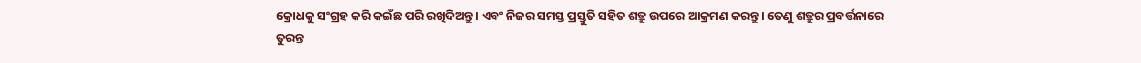କ୍ରୋଧକୁ ସଂଗ୍ରହ କରି କଇଁଛ ପରି ରଖିଦିଅନ୍ତୁ। ଏବଂ ନିଜର ସମସ୍ତ ପ୍ରସ୍ତୁତି ସହିତ ଶତ୍ରୁ ଉପରେ ଆକ୍ରମଣ କରନ୍ତୁ। ତେଣୁ ଶତ୍ରୁର ପ୍ରବର୍ତ୍ତନାରେ ତୁରନ୍ତ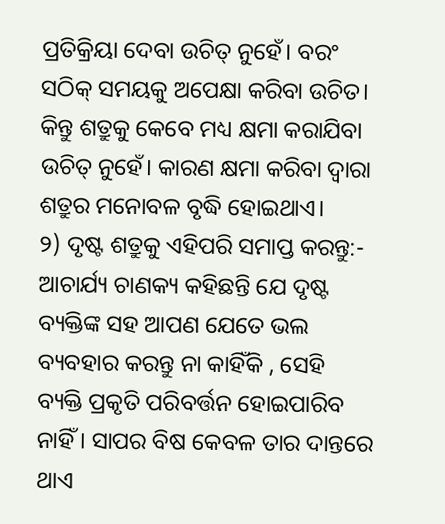ପ୍ରତିକ୍ରିୟା ଦେବା ଉଚିତ୍ ନୁହେଁ। ବରଂ ସଠିକ୍ ସମୟକୁ ଅପେକ୍ଷା କରିବା ଉଚିତ। କିନ୍ତୁ ଶତ୍ରୁକୁ କେବେ ମଧ୍ୟ କ୍ଷମା କରାଯିବା ଉଚିତ୍ ନୁହେଁ। କାରଣ କ୍ଷମା କରିବା ଦ୍ୱାରା ଶତ୍ରୁର ମନୋବଳ ବୃଦ୍ଧି ହୋଇଥାଏ।
୨) ଦୃଷ୍ଟ ଶତ୍ରୁକୁ ଏହିପରି ସମାପ୍ତ କରନ୍ତୁ:-
ଆଚାର୍ଯ୍ୟ ଚାଣକ୍ୟ କହିଛନ୍ତି ଯେ ଦୃଷ୍ଟ ବ୍ୟକ୍ତିଙ୍କ ସହ ଆପଣ ଯେତେ ଭଲ ବ୍ୟବହାର କରନ୍ତୁ ନା କାହିଁକି , ସେହି ବ୍ୟକ୍ତି ପ୍ରକୃତି ପରିବର୍ତ୍ତନ ହୋଇପାରିବ ନାହିଁ। ସାପର ବିଷ କେବଳ ତାର ଦାନ୍ତରେ ଥାଏ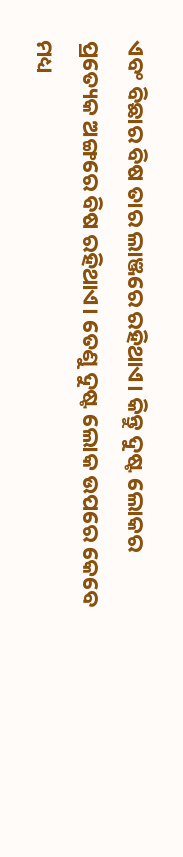ଏବଂ ବିଛାର ବିଷ ତାର ଲାଞ୍ଜରେ ରହିଥାଏ। କିନ୍ତୁ ଦୁଷ୍ଟ ଲୋକର ପ୍ରତ୍ୟେକ ଅଙ୍ଗରେ ବିଷ ରହିଥାଏ। ତେଣୁ ଦୁଷ୍ଟ ଲୋକ ଉପରେ କେବେ ମଧ୍ୟ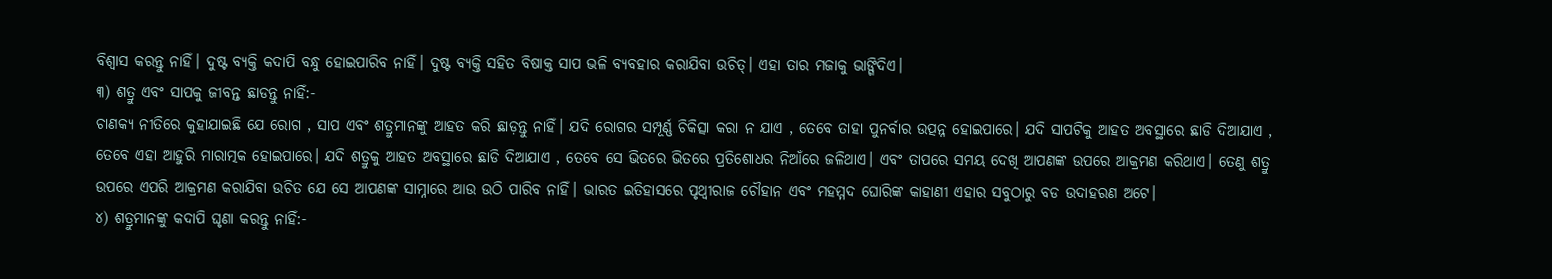ବିଶ୍ୱାସ କରନ୍ତୁ ନାହିଁ। ଦୁଷ୍ଟ ବ୍ୟକ୍ତି କଦାପି ବନ୍ଧୁ ହୋଇପାରିବ ନାହିଁ। ଦୁଷ୍ଟ ବ୍ୟକ୍ତି ସହିତ ବିଷାକ୍ତ ସାପ ଭଳି ବ୍ୟବହାର କରାଯିବା ଉଚିତ୍। ଏହା ତାର ମଜାକୁ ଭାଙ୍ଗିଦିଏ।
୩) ଶତ୍ରୁ ଏବଂ ସାପକୁ ଜୀବନ୍ତ ଛାଡନ୍ତୁ ନାହିଁ:-
ଚାଣକ୍ୟ ନୀତିରେ କୁହାଯାଇଛି ଯେ ରୋଗ , ସାପ ଏବଂ ଶତ୍ରୁମାନଙ୍କୁ ଆହତ କରି ଛାଡ଼ନ୍ତୁ ନାହିଁ। ଯଦି ରୋଗର ସମ୍ପୂର୍ଣ୍ଣ ଚିକିତ୍ସା କରା ନ ଯାଏ , ତେବେ ତାହା ପୁନର୍ବାର ଉତ୍ପନ୍ନ ହୋଇପାରେ। ଯଦି ସାପଟିକୁ ଆହତ ଅବସ୍ଥାରେ ଛାଡି ଦିଆଯାଏ , ତେବେ ଏହା ଆହୁରି ମାରାତ୍ମକ ହୋଇପାରେ। ଯଦି ଶତ୍ରୁକୁ ଆହତ ଅବସ୍ଥାରେ ଛାଡି ଦିଆଯାଏ , ତେବେ ସେ ଭିତରେ ଭିତରେ ପ୍ରତିଶୋଧର ନିଆଁରେ ଜଳିଥାଏ। ଏବଂ ତାପରେ ସମୟ ଦେଖି ଆପଣଙ୍କ ଉପରେ ଆକ୍ରମଣ କରିଥାଏ। ତେଣୁ ଶତ୍ରୁ ଉପରେ ଏପରି ଆକ୍ରମଣ କରାଯିବା ଉଚିତ ଯେ ସେ ଆପଣଙ୍କ ସାମ୍ନାରେ ଆଉ ଉଠି ପାରିବ ନାହିଁ। ଭାରତ ଇତିହାସରେ ପୃଥ୍ଵୀରାଜ ଚୌହାନ ଏବଂ ମହମ୍ମଦ ଘୋରିଙ୍କ କାହାଣୀ ଏହାର ସବୁଠାରୁ ବଡ ଉଦାହରଣ ଅଟେ।
୪) ଶତ୍ରୁମାନଙ୍କୁ କଦାପି ଘୃଣା କରନ୍ତୁ ନାହିଁ:-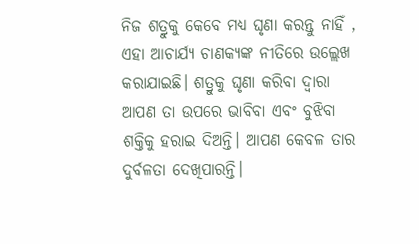ନିଜ ଶତ୍ରୁକୁ କେବେ ମଧ୍ୟ ଘୃଣା କରନ୍ତୁ ନାହିଁ , ଏହା ଆଚାର୍ଯ୍ୟ ଚାଣକ୍ୟଙ୍କ ନୀତିରେ ଉଲ୍ଲେଖ କରାଯାଇଛି। ଶତ୍ରୁକୁ ଘୃଣା କରିବା ଦ୍ୱାରା ଆପଣ ତା ଉପରେ ଭାବିବା ଏବଂ ବୁଝିବା ଶକ୍ତିକୁ ହରାଇ ଦିଅନ୍ତି। ଆପଣ କେବଳ ତାର ଦୁର୍ବଳତା ଦେଖିପାରନ୍ତି।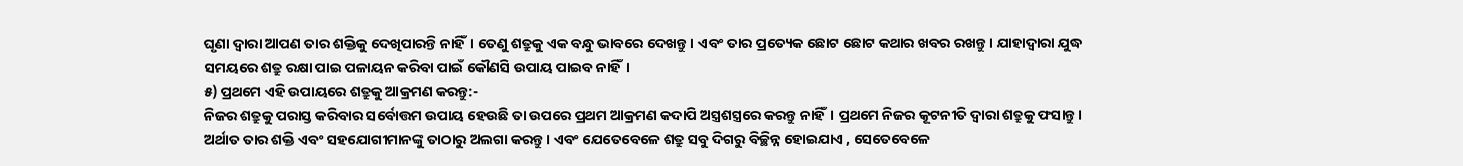ଘୃଣା ଦ୍ୱାରା ଆପଣ ତାର ଶକ୍ତିକୁ ଦେଖିପାରନ୍ତି ନାହିଁ। ତେଣୁ ଶତ୍ରୁକୁ ଏକ ବନ୍ଧୁ ଭାବରେ ଦେଖନ୍ତୁ। ଏବଂ ତାର ପ୍ରତ୍ୟେକ ଛୋଟ ଛୋଟ କଥାର ଖବର ରଖନ୍ତୁ। ଯାହାଦ୍ୱାରା ଯୁଦ୍ଧ ସମୟରେ ଶତ୍ରୁ ରକ୍ଷା ପାଇ ପଳାୟନ କରିବା ପାଇଁ କୌଣସି ଉପାୟ ପାଇବ ନାହିଁ।
୫) ପ୍ରଥମେ ଏହି ଉପାୟରେ ଶତ୍ରୁକୁ ଆକ୍ରମଣ କରନ୍ତୁ:-
ନିଜର ଶତ୍ରୁକୁ ପରାସ୍ତ କରିବାର ସର୍ବୋତ୍ତମ ଉପାୟ ହେଉଛି ତା ଉପରେ ପ୍ରଥମ ଆକ୍ରମଣ କଦାପି ଅସ୍ତ୍ରଶସ୍ତ୍ରରେ କରନ୍ତୁ ନାହିଁ। ପ୍ରଥମେ ନିଜର କୂଟନୀତି ଦ୍ୱାରା ଶତ୍ରୁକୁ ଫସାନ୍ତୁ। ଅର୍ଥାତ ତାର ଶକ୍ତି ଏବଂ ସହଯୋଗୀମାନଙ୍କୁ ତାଠାରୁ ଅଲଗା କରନ୍ତୁ। ଏବଂ ଯେତେବେଳେ ଶତ୍ରୁ ସବୁ ଦିଗରୁ ବିଚ୍ଛିନ୍ନ ହୋଇଯାଏ , ସେତେବେଳେ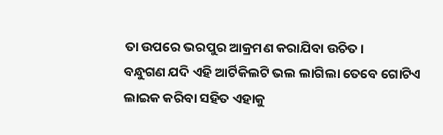ତା ଉପରେ ଭରପୁର ଆକ୍ରମଣ କରାଯିବା ଉଚିତ।
ବନ୍ଧୁଗଣ ଯଦି ଏହି ଆର୍ଟିକିଲଟି ଭଲ ଲାଗିଲା ତେବେ ଗୋଟିଏ ଲାଇକ କରିବା ସହିତ ଏହାକୁ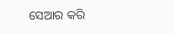ସେଆର କରି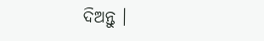ଦିଅନ୍ତୁ ।